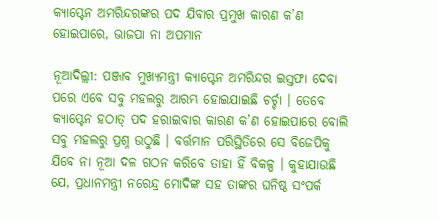କ୍ୟାପ୍ଟେନ ଅମରିନ୍ଦରଙ୍କର ପଦ ଯିବାର ପ୍ରମୁଖ କାରଣ କ’ଣ ହୋଇପାରେ, ଭାଜପା ନା ଅପମାନ

ନୂଆଦିଲ୍ଲୀ: ପଞ୍ଜାବ ମୁଖ୍ୟମନ୍ତ୍ରୀ କ୍ୟାପ୍ଟେନ ଅମରିନ୍ଦର ଇସ୍ତଫା ଦେବା ପରେ ଏବେ ସବୁ ମହଲରୁ ଆରମ୍ଭ ହୋଇଯାଇଛି ଚର୍ଚ୍ଚା । ତେବେ କ୍ୟାପ୍ଟେନ ହଠାତ୍ ପଦ ହରାଇବାର କାରଣ କ’ଣ ହୋଇପାରେ ବୋଲି ସବୁ ମହଲରୁ ପ୍ରଶ୍ନ ଉଠୁଛି । ବର୍ତ୍ତମାନ ପରିସ୍ଥିତିରେ ସେ ବିଜେପିକୁ ଯିବେ ନା ନୂଆ ଦଳ ଗଠନ କରିବେ ତାହା ହିଁ ବିକଳ୍ପ । କୁହାଯାଉଛି ଯେ, ପ୍ରଧାନମନ୍ତ୍ରୀ ନରେନ୍ଦ୍ର ମୋଦିଙ୍କ ସହ ତାଙ୍କର ଘନିଷ୍ଠ ସଂପର୍କ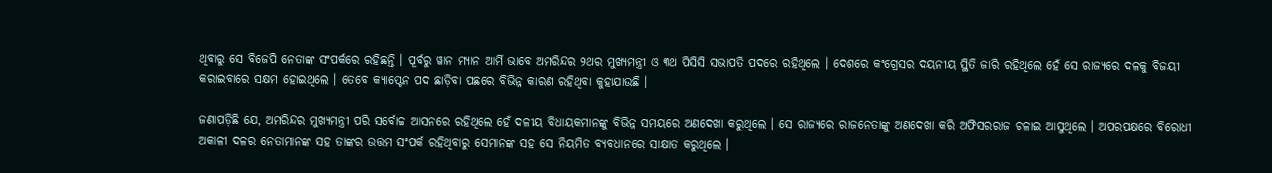ଥିବାରୁ ସେ ବିଜେପି ନେତାଙ୍କ ସଂପର୍କରେ ରହିଛନ୍ତି । ପୂର୍ବରୁ ୱାନ ମ୍ୟାନ ଆର୍ମି ଭାବେ ଅମରିନ୍ଦର ୨ଥର ମୁଖ୍ୟମନ୍ତ୍ରୀ ଓ ୩ଥ ପିସିସି ସଭାପତି ପଦରେ ରହିଥିଲେ । ଦେଶରେ କଂଗ୍ରେସର ଦୟନୀୟ ସ୍ଥିତି ଜାରି ରହିଥିଲେ ହେଁ ସେ ରାଜ୍ୟରେ ଦଳକୁ ବିଜୟୀ କରାଇବାରେ ସକ୍ଷମ ହୋଇଥିଲେ । ତେବେ କ୍ୟାପ୍ଟେନ ପଦ ଛାଡ଼ିବା ପଛରେ ବିଭିନ୍ନ କାରଣ ରହିଥିବା କୁହାଯାଉଛି ।

ଜଣାପଡ଼ିଛି ଯେ, ଅମରିନ୍ଦର ମୁଖ୍ୟମନ୍ତ୍ରୀ ପରି ସର୍ବୋଚ୍ଚ ଆସନରେ ରହିଥିଲେ ହେଁ ଦଳୀୟ ବିଧାୟକମାନଙ୍କୁ ବିଭିନ୍ନ ସମୟରେ ଅଣଦେଖା କରୁଥିଲେ । ସେ ରାଜ୍ୟରେ ରାଜନେତାଙ୍କୁ ଅଣଦେଖା କରି ଅଫିସରରାଜ ଚଳାଇ ଆସୁଥିଲେ । ଅପରପକ୍ଷରେ ବିରୋଧୀ ଅକାଳୀ ଦଳର ନେତାମାନଙ୍କ ସହ ତାଙ୍କର ଉତ୍ତମ ସଂପର୍କ ରହିଥିବାରୁ ସେମାନଙ୍କ ସହ ସେ ନିୟମିତ ବ୍ୟବଧାନରେ ସାକ୍ଷାତ କରୁଥିଲେ ।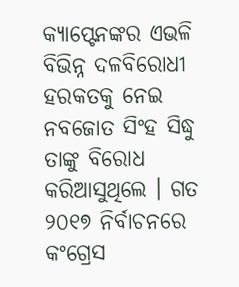କ୍ୟାପ୍ଟେନଙ୍କର ଏଭଳି ବିଭିନ୍ନ ଦଳବିରୋଧୀ ହରକତକୁ ନେଇ ନବଜୋତ ସିଂହ ସିଦ୍ଧୁ ତାଙ୍କୁ ବିରୋଧ କରିଆସୁଥିଲେ । ଗତ ୨୦୧୭ ନିର୍ବାଚନରେ କଂଗ୍ରେସ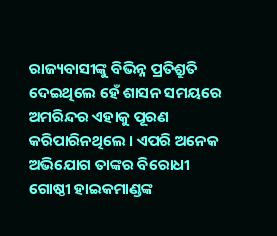ରାଜ୍ୟବାସୀଙ୍କୁ ବିଭିନ୍ନ ପ୍ରତିଶ୍ରୁତି ଦେଇଥିଲେ ହେଁ ଶାସନ ସମୟରେ ଅମରିନ୍ଦର ଏହାକୁ ପୂରଣ କରିପାରିନଥିଲେ । ଏପରି ଅନେକ ଅଭିଯୋଗ ତାଙ୍କର ବିରୋଧୀ ଗୋଷ୍ଠୀ ହାଇକମାଣ୍ଡଙ୍କ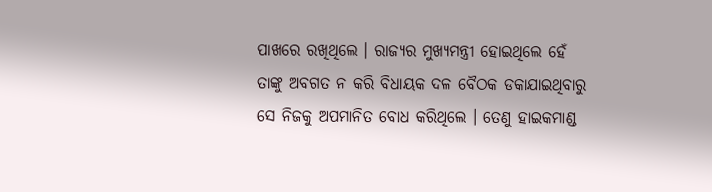ପାଖରେ ରଖିଥିଲେ । ରାଜ୍ୟର ମୁଖ୍ୟମନ୍ତ୍ରୀ ହୋଇଥିଲେ ହେଁ ତାଙ୍କୁ ଅବଗତ ନ କରି ବିଧାୟକ ଦଳ ବୈଠକ ଡକାଯାଇଥିବାରୁ ସେ ନିଜକୁ ଅପମାନିତ ବୋଧ କରିଥିଲେ । ତେଣୁ ହାଇକମାଣ୍ଡ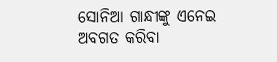ସୋନିଆ ଗାନ୍ଧୀଙ୍କୁ ଏନେଇ ଅବଗତ କରିବା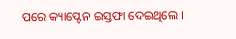ପରେ କ୍ୟାପ୍ଟେନ ଇସ୍ତଫା ଦେଇଥିଲେ ।